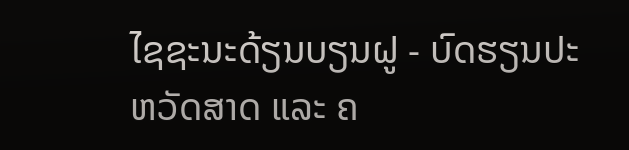ໄຊຊະນະດ້ຽນບຽນຝູ - ບົດຮຽນປະຫວັດສາດ ແລະ ຄ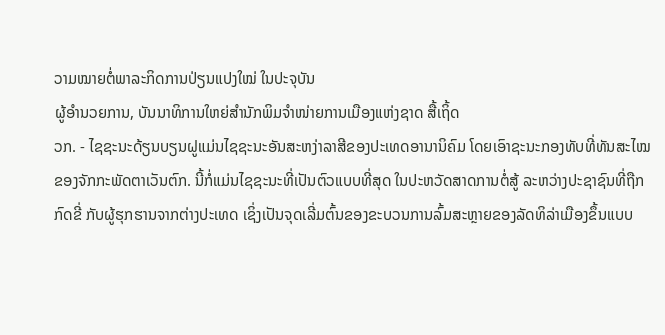ວາມໝາຍຕໍ່ພາລະກິດການປ່ຽນແປງໃໝ່ ໃນປະຈຸບັນ
ຜູ້ອຳນວຍການ, ບັນນາທິການໃຫຍ່ສຳນັກພິມຈຳໜ່າຍການເມືອງແຫ່ງຊາດ ສື້ເຖິ້ດ
ວກ. - ໄຊຊະນະດ້ຽນບຽນຝູແມ່ນໄຊຊະນະອັນສະຫງ່າລາສີຂອງປະເທດອານານິຄົມ ໂດຍເອົາຊະນະກອງທັບທີ່ທັນສະໄໝຂອງຈັກກະພັດຕາເວັນຕົກ. ນີ້ກໍ່ແມ່ນໄຊຊະນະທີ່ເປັນຕົວແບບທີ່ສຸດ ໃນປະຫວັດສາດການຕໍ່ສູ້ ລະຫວ່າງປະຊາຊົນທີ່ຖືກກົດຂີ່ ກັບຜູ້ຮຸກຮານຈາກຕ່າງປະເທດ ເຊິ່ງເປັນຈຸດເລີ່ມຕົ້ນຂອງຂະບວນການລົ້ມສະຫຼາຍຂອງລັດທິລ່າເມືອງຂຶ້ນແບບ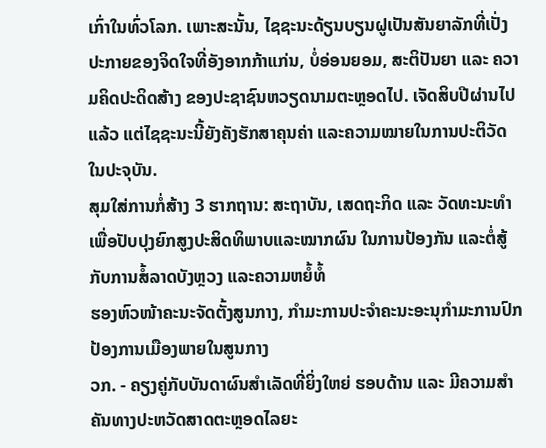ເກົ່າໃນທົ່ວໂລກ. ເພາະສະນັ້ນ, ໄຊຊະນະດ້ຽນບຽນຝູເປັນສັນຍາລັກທີ່ເປັ່ງປະກາຍຂອງຈິດໃຈທີ່ອັງອາກກ້າແກ່ນ, ບໍ່ອ່ອນຍອມ, ສະຕິປັນຍາ ແລະ ຄວາມຄິດປະດິດສ້າງ ຂອງປະຊາຊົນຫວຽດນາມຕະຫຼອດໄປ. ເຈັດສິບປີຜ່ານໄປແລ້ວ ແຕ່ໄຊຊະນະນີ້ຍັງຄັງຮັກສາຄຸນຄ່າ ແລະຄວາມໝາຍໃນການປະຕິວັດໃນປະຈຸບັນ.
ສຸມໃສ່ການກໍ່ສ້າງ 3 ຮາກຖານ: ສະຖາບັນ, ເສດຖະກິດ ແລະ ວັດທະນະທຳ ເພື່ອປັບປຸງຍົກສູງປະສິດທິພາບແລະໝາກຜົນ ໃນການປ້ອງກັນ ແລະຕໍ່ສູ້ກັບການສໍ້ລາດບັງຫຼວງ ແລະຄວາມຫຍໍ້ທໍ້
ຮອງຫົວໜ້າຄະນະຈັດຕັ້ງສູນກາງ, ກຳມະການປະຈຳຄະນະອະນຸກຳມະການປົກປ້ອງການເມືອງພາຍໃນສູນກາງ
ວກ. - ຄຽງຄູ່ກັບບັນດາຜົນສຳເລັດທີ່ຍິ່ງໃຫຍ່ ຮອບດ້ານ ແລະ ມີຄວາມສຳຄັນທາງປະຫວັດສາດຕະຫຼອດໄລຍະ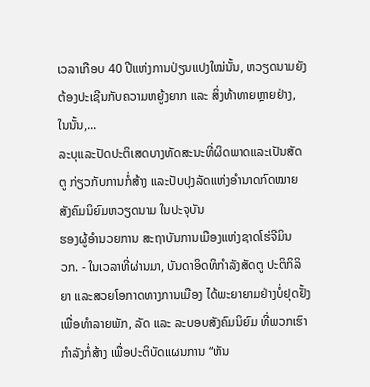ເວລາເກືອບ 40 ປີແຫ່ງການປ່ຽນແປງໃໝ່ນັ້ນ, ຫວຽດນາມຍັງຕ້ອງປະເຊີນກັບຄວາມຫຍູ້ງຍາກ ແລະ ສິ່ງທ້າທາຍຫຼາຍຢ່າງ, ໃນນັ້ນ,...
ລະບຸແລະປັດປະຕິເສດບາງທັດສະນະທີ່ຜິດພາດແລະເປັນສັດຕູ ກ່ຽວກັບການກໍ່ສ້າງ ແລະປັບປຸງລັດແຫ່ງອຳນາດກົດໝາຍສັງຄົມນິຍົມຫວຽດນາມ ໃນປະຈຸບັນ
ຮອງຜູ້ອຳນວຍການ ສະຖາບັນການເມືອງແຫ່ງຊາດໂຮ່ຈີມິນ
ວກ. - ໃນເວລາທີ່ຜ່ານມາ, ບັນດາອິດທິກຳລັງສັດຕູ ປະຕິກິລິຍາ ແລະສວຍໂອກາດທາງການເມືອງ ໄດ້ພະຍາຍາມຢ່າງບໍ່ຢຸດຢັ້ງເພື່ອທຳລາຍພັກ, ລັດ ແລະ ລະບອບສັງຄົມນິຍົມ ທີ່ພວກເຮົາກຳລັງກໍ່ສ້າງ ເພື່ອປະຕິບັດແຜນການ “ຫັນ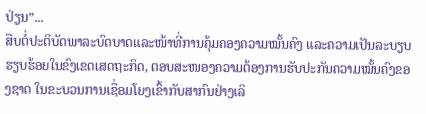ປ່ຽນ”...
ສືບຕໍ່ປະຕິບັດພາລະບົດບາດແລະໜ້າທີ່ການຄຸ້ມຄອງຄວາມໝັ້ນຄົງ ແລະຄວາມເປັນລະບຽບຮຽບຮ້ອຍໃນຂົງເຂດເສດຖະກິດ, ຕອບສະໜອງຄວາມຕ້ອງການຮັບປະກັນຄວາມໝັ້ນຄົງຂອງຊາດ ໃນຂະບວນການເຊື່ອມໂຍງເຂົ້າກັບສາກົນຢ່າງເລິ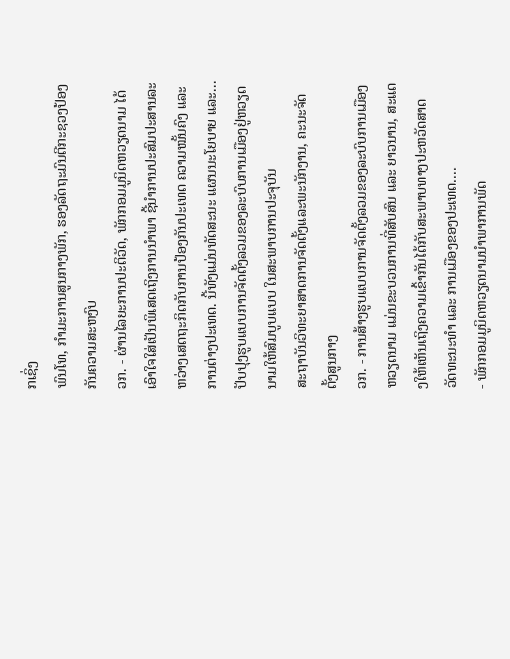ກເຊິ່ງ
ພົນໂທ, ກຳມະການສູນກາງພັກ, ຮອງລັດຖະມົນຕີກະຊວງປ້ອງກັນຄວາມສະຫງົບ
ວກ. - ຜ່ານໄລຍະການປະຕິວັດ, ພັກກອມມູນິດຫວຽດນາມ ໄດ້ເອົາໃຈໃສ່ເປັນພິເສດເຖິງການນຳພາ ຊີ້ນຳການປະສົມປະສານລະຫວ່າງເສດຖະກິດກັບການປ້ອງກັນປະເທດ ຄວາມໝັ້ນຄົງ ແລະ ການຕ່າງປະເທດ. ນີ້ທັງແມ່ນທັດສະນະ ແຜນນະໂຍບາຍ ແລະ...
ປັບປຸງຮູບແບບການຈັດຕັ້ງລວມຂອງລະບົບການເມືອງຢູ່ຫວຽດນາມໃຫ້ສົມບູບແບບ ໃນສະພາບການປະຈຸບັນ
ສະຖາບັນວິທະຍາສາດການຈັດຕັ້ງແລະພະນັກງານ, ຄະນະຈັດຕັ້ງສູນກາງ
ວກ. - ການສ້າງຮູບແບບການຈັດຕັ້ງລວມຂອງລະບົບການເມືອງຫວຽດນາມ ແມ່ນຂະບວນການທີ່ສັບສົນ ແລະ ຍາວນານ, ສະແດງໃຫ້ເຫັນເຖິງຄວາມເຂົ້າກັນໄດ້ກັບສະພາບທາງປະຫວັດສາດ ວັດທະນະທຳ ແລະ ການເມືອງຂອງປະເທດ....
- ພັກກອມມູນິດຫວຽດນາມນຳພາການພັດ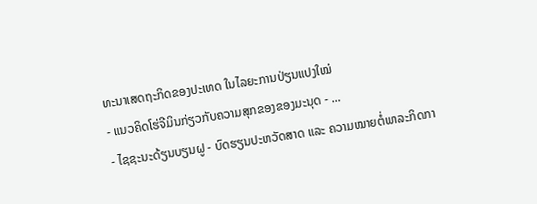ທະນາເສດຖະກິດຂອງປະເທດ ໃນໄລຍະການປ່ຽນແປງໃໝ່
- ແນວຄິດໂຮ່ຈີມິນກ່ຽວກັບຄວາມສຸກຂອງຂອງມະນຸດ - ...
- ໄຊຊະນະດ້ຽນບຽນຝູ - ບົດຮຽນປະຫວັດສາດ ແລະ ຄວາມໝາຍຕໍ່ພາລະກິດກາ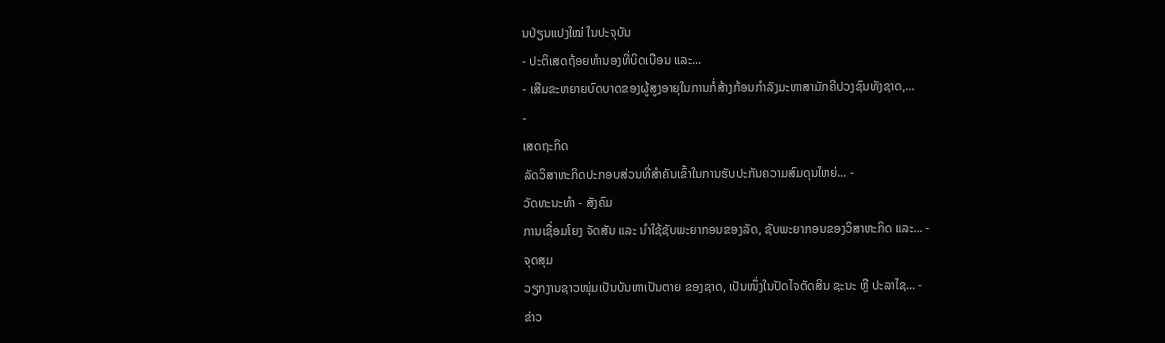ນປ່ຽນແປງໃໝ່ ໃນປະຈຸບັນ
- ປະຕິເສດຖ້ອຍທຳນອງທີ່ບິດເບືອນ ແລະ...
- ເສີມຂະຫຍາຍບົດບາດຂອງຜູ້ສູງອາຍຸໃນການກໍ່ສ້າງກ້ອນກຳລັງມະຫາສາມັກຄີປວງຊົນທັງຊາດ,...
-
ເສດຖະກິດ
ລັດວິສາຫະກິດປະກອບສ່ວນທີ່ສຳຄັນເຂົ້າໃນການຮັບປະກັນຄວາມສົມດຸນໃຫຍ່... -
ວັດທະນະທຳ - ສັງຄົມ
ການເຊື່ອມໂຍງ ຈັດສັນ ແລະ ນຳໃຊ້ຊັບພະຍາກອນຂອງລັດ, ຊັບພະຍາກອນຂອງວິສາຫະກິດ ແລະ... -
ຈຸດສຸມ
ວຽກງານຊາວໜຸ່ມເປັນບັນຫາເປັນຕາຍ ຂອງຊາດ, ເປັນໜຶ່ງໃນປັດໄຈຕັດສິນ ຊະນະ ຫຼື ປະລາໄຊ... -
ຂ່າວ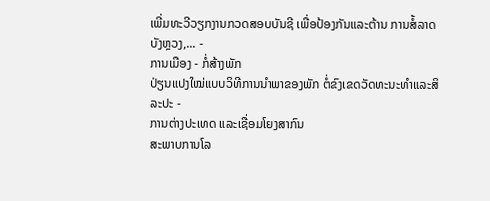ເພີ່ມທະວີວຽກງານກວດສອບບັນຊີ ເພື່ອປ້ອງກັນແລະຕ້ານ ການສໍ້ລາດບັງຫຼວງ,... -
ການເມືອງ - ກໍ່ສ້າງພັກ
ປ່ຽນແປງໃໝ່ແບບວິທີການນຳພາຂອງພັກ ຕໍ່ຂົງເຂດວັດທະນະທຳແລະສິລະປະ -
ການຕ່າງປະເທດ ແລະເຊື່ອມໂຍງສາກົນ
ສະພາບການໂລ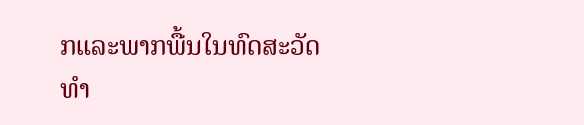ກແລະພາກພື້ນໃນທົດສະວັດທໍາ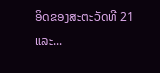ອິດຂອງສະຕະວັດທີ 21 ແລະ...